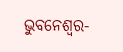ଭୁବନେଶ୍ୱର-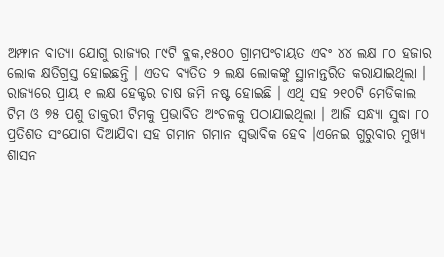ଅମ୍ଫାନ ବାତ୍ୟା ଯୋଗୁ ରାଜ୍ୟର ୮୯ଟି ବ୍ଳକ,୧୫୦୦ ଗ୍ରାମପଂଚାୟତ ଏବଂ ୪୪ ଲକ୍ଷ ୮୦ ହଜାର ଲୋକ କ୍ଷତିଗ୍ରସ୍ତ ହୋଇଛନ୍ତି । ଏତଦ ବ୍ୟତିତ ୨ ଲକ୍ଷ ଲୋକଙ୍କୁ ସ୍ଥାନାନ୍ତରିତ କରାଯାଇଥିଲା । ରାଜ୍ୟରେ ପ୍ରାୟ ୧ ଲକ୍ଷ ହେକ୍ଟର ଚାଷ ଜମି ନଷ୍ଟ ହୋଇଛି । ଏଥି ସହ ୨୧୦ଟି ମେଡିକାଲ ଟିମ ଓ ୭୫ ପଶୁ ଡାକ୍ତରୀ ଟିମକୁ ପ୍ରଭାବିତ ଅଂଚଳକୁ ପଠାଯାଇଥିଲା । ଆଜି ସନ୍ଧ୍ୟା ସୁଦ୍ଧା ୮୦ ପ୍ରତିଶତ ସଂଯୋଗ ଦିଆଯିବା ସହ ଗମାନ ଗମାନ ସ୍ୱଭାବିକ ହେବ ।ଏନେଇ ଗୁରୁବାର ମୁଖ୍ୟ ଶାସନ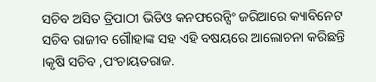ସଚିବ ଅସିତ ତ୍ରିପାଠୀ ଭିଡିଓ କନଫରେନ୍ସିଂ ଜରିଆରେ କ୍ୟାବିନେଟ ସଚିବ ରାଜୀବ ଗୌାହାଙ୍କ ସହ ଏହି ବଷୟରେ ଆଲୋଚନା କରିଛନ୍ତି ।କୃଷି ସଚିବ ,ପଂଚାୟତରାଜ.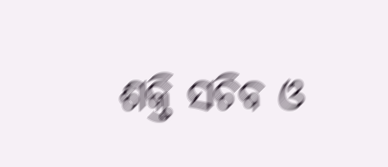ଶକ୍ତି ସଚିବ ଓ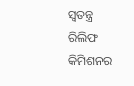ସ୍ୱତନ୍ତ୍ର ରିଲିଫ କିମିଶନର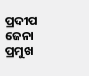ପ୍ରଦୀପ ଜେନା ପ୍ରମୁଖ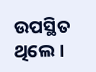ଉପସ୍ଥିତ ଥିଲେ ।